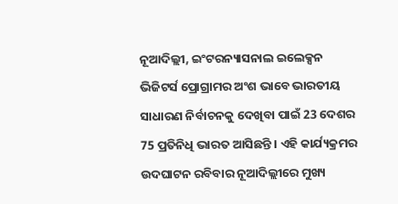ନୂଆଦିଲ୍ଲୀ, ଇଂଟରନ୍ୟାସନାଲ ଇଲେକ୍ସନ ଭିଜିଟର୍ସ ପ୍ରୋଗ୍ରାମର ଅଂଶ ଭାବେ ଭାରତୀୟ ସାଧାରଣ ନିର୍ବାଚନକୁ ଦେଖିବା ପାଇଁ 23 ଦେଶର 75 ପ୍ରତିନିଧି ଭାରତ ଆସିଛନ୍ତି । ଏହି କାର୍ଯ୍ୟକ୍ରମର ଉଦଘାଟନ ରବିବାର ନୂଆଦିଲ୍ଲୀରେ ମୁଖ୍ୟ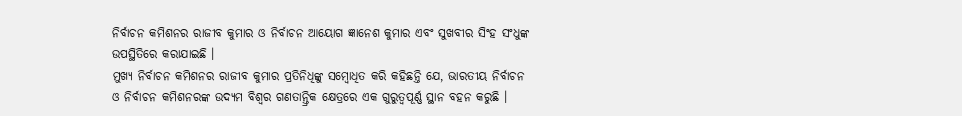ନିର୍ବାଚନ କମିଶନର ରାଜୀବ କୁମାର ଓ ନିର୍ବାଚନ ଆୟୋଗ ଜ୍ଞାନେଶ କୁମାର ଏବଂ ସୁଖବୀର ସିଂହ ସଂଧୁଙ୍କ ଉପସ୍ଥିତିରେ କରାଯାଇଛି ।
ମୁଖ୍ୟ ନିର୍ବାଚନ କମିଶନର ରାଜୀବ କୁମାର ପ୍ରତିନିଧିଙ୍କୁ ସମ୍ବୋଧିତ କରି କହିଛନ୍ତି ଯେ, ଭାରତୀୟ ନିର୍ବାଚନ ଓ ନିର୍ବାଚନ କମିଶନରଙ୍କ ଉଦ୍ୟମ ବିଶ୍ୱର ଗଣତାନ୍ତ୍ରିକ କ୍ଷେତ୍ରରେ ଏକ ଗୁରୁତ୍ୱପୂର୍ଣ୍ଣ ସ୍ଥାନ ବହନ କରୁଛି ।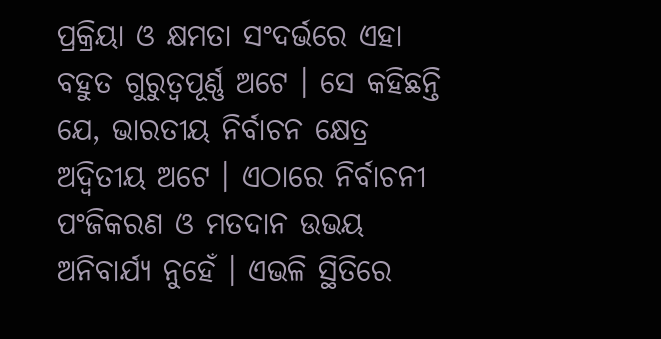ପ୍ରକ୍ରିୟା ଓ କ୍ଷମତା ସଂଦର୍ଭରେ ଏହା ବହୁତ ଗୁରୁତ୍ୱପୂର୍ଣ୍ଣ ଅଟେ । ସେ କହିଛନ୍ତି ଯେ, ଭାରତୀୟ ନିର୍ବାଚନ କ୍ଷେତ୍ର ଅଦ୍ୱିତୀୟ ଅଟେ । ଏଠାରେ ନିର୍ବାଚନୀ ପଂଜିକରଣ ଓ ମତଦାନ ଉଭୟ ଅନିବାର୍ଯ୍ୟ ନୁହେଁ । ଏଭଳି ସ୍ଥିତିରେ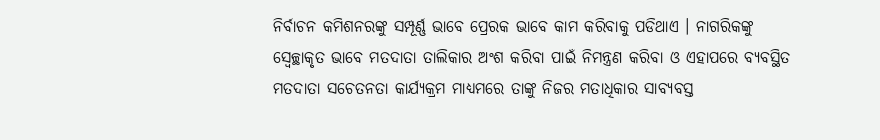ନିର୍ବାଚନ କମିଶନରଙ୍କୁ ସମ୍ପୂର୍ଣ୍ଣ ଭାବେ ପ୍ରେରକ ଭାବେ କାମ କରିବାକୁ ପଡିଥାଏ । ନାଗରିକଙ୍କୁ ସ୍ୱେଚ୍ଛାକୃତ ଭାବେ ମତଦାତା ତାଲିକାର ଅଂଶ କରିବା ପାଇଁ ନିମନ୍ତ୍ରଣ କରିବା ଓ ଏହାପରେ ବ୍ୟବସ୍ଥିତ ମତଦାତା ସଚେତନତା କାର୍ଯ୍ୟକ୍ରମ ମାଧ୍ୟମରେ ତାଙ୍କୁ ନିଜର ମତାଧିକାର ସାବ୍ୟବସ୍ତ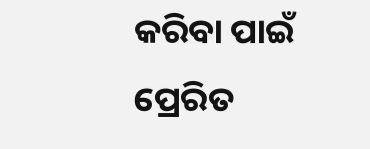କରିବା ପାଇଁ ପ୍ରେରିତ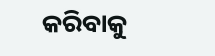କରିବାକୁ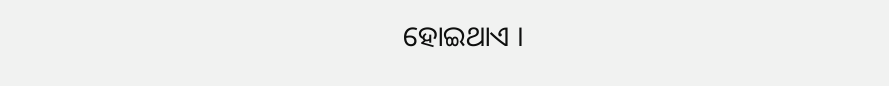ହୋଇଥାଏ ।